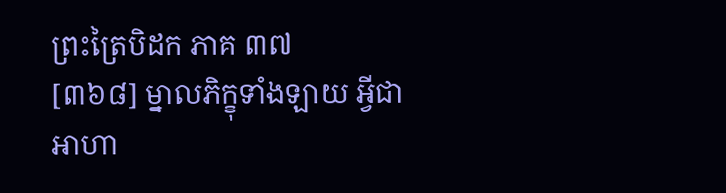ព្រះត្រៃបិដក ភាគ ៣៧
[៣៦៨] ម្នាលភិក្ខុទាំងឡាយ អ្វីជាអាហា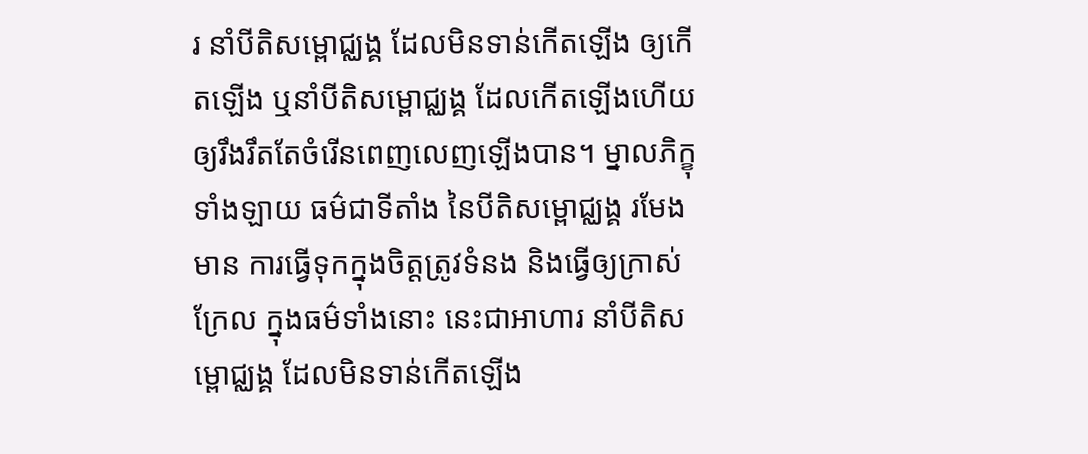រ នាំបីតិសម្ពោជ្ឈង្គ ដែលមិនទាន់កើតឡើង ឲ្យកើតឡើង ឬនាំបីតិសម្ពោជ្ឈង្គ ដែលកើតឡើងហើយ ឲ្យរឹងរឹតតែចំរើនពេញលេញឡើងបាន។ ម្នាលភិក្ខុទាំងឡាយ ធម៌ជាទីតាំង នៃបីតិសម្ពោជ្ឈង្គ រមែងមាន ការធ្វើទុកក្នុងចិត្តត្រូវទំនង និងធ្វើឲ្យក្រាស់ក្រែល ក្នុងធម៌ទាំងនោះ នេះជាអាហារ នាំបីតិសម្ពោជ្ឈង្គ ដែលមិនទាន់កើតឡើង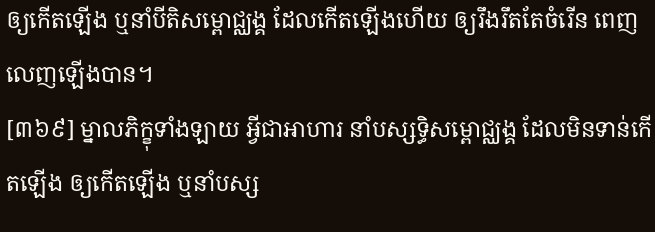ឲ្យកើតឡើង ឬនាំបីតិសម្ពោជ្ឈង្គ ដែលកើតឡើងហើយ ឲ្យរឹងរឹតតែចំរើន ពេញលេញឡើងបាន។
[៣៦៩] ម្នាលភិក្ខុទាំងឡាយ អ្វីជាអាហារ នាំបស្សទ្ធិសម្ពោជ្ឈង្គ ដែលមិនទាន់កើតឡើង ឲ្យកើតឡើង ឬនាំបស្ស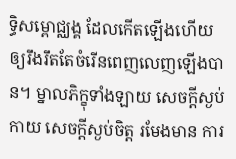ទ្ធិសម្ពោជ្ឈង្គ ដែលកើតឡើងហើយ ឲ្យរឹងរឹតតែចំរើនពេញលេញឡើងបាន។ ម្នាលភិក្ខុទាំងឡាយ សេចក្តីស្ងប់កាយ សេចក្តីស្ងប់ចិត្ត រមែងមាន ការ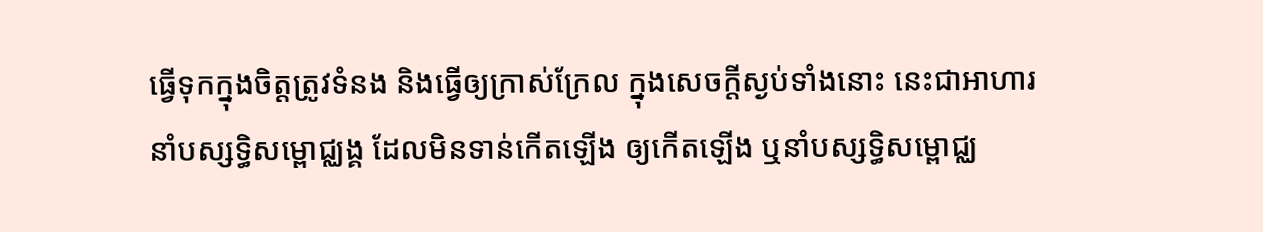ធ្វើទុកក្នុងចិត្តត្រូវទំនង និងធ្វើឲ្យក្រាស់ក្រែល ក្នុងសេចក្តីស្ងប់ទាំងនោះ នេះជាអាហារនាំបស្សទ្ធិសម្ពោជ្ឈង្គ ដែលមិនទាន់កើតឡើង ឲ្យកើតឡើង ឬនាំបស្សទ្ធិសម្ពោជ្ឈ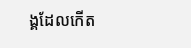ង្គដែលកើត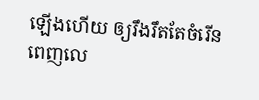ឡើងហើយ ឲ្យរឹងរឹតតែចំរើន ពេញលេ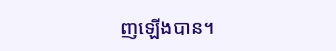ញឡើងបាន។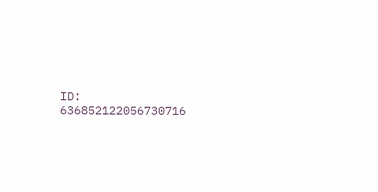ID: 636852122056730716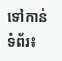ទៅកាន់ទំព័រ៖